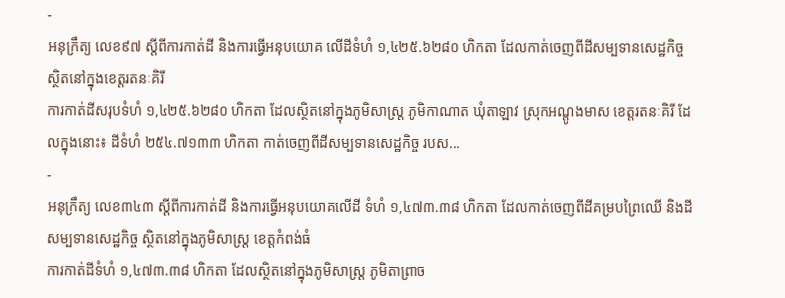-
អនុក្រឹត្យ លេខ៩៧ ស្ដីពីការកាត់ដី និងការធ្វើអនុបយោគ លើដីទំហំ ១,៤២៥.៦២៨០ ហិកតា ដែលកាត់ចេញពីដីសម្បទានសេដ្ឋកិច្ច ស្ថិតនៅក្នុងខេត្តរតនៈគិរី
ការកាត់ដីសរុបទំហំ ១,៤២៥.៦២៨០ ហិកតា ដែលស្ថិតនៅក្នុងភូមិសាស្រ្ត ភូមិកាណាត ឃុំតាឡាវ ស្រុកអណ្ដូងមាស ខេត្តរតនៈគិរី ដែលក្នុងនោះ៖ ដីទំហំ ២៥៤.៧១៣៣ ហិកតា កាត់ចេញពីដីសម្បទានសេដ្ឋកិច្ច របស...
-
អនុក្រឹត្យ លេខ៣៤៣ ស្ដីពីការកាត់ដី និងការធ្វើអនុបយោគលើដី ទំហំ ១,៤៧៣.៣៨ ហិកតា ដែលកាត់ចេញពីដីគម្របព្រៃឈើ និងដីសម្បទានសេដ្ឋកិច្ច ស្ថិតនៅក្នុងភូមិសាស្រ្ត ខេត្តកំពង់ធំ
ការកាត់ដីទំហំ ១,៤៧៣.៣៨ ហិកតា ដែលស្ថិតនៅក្នុងភូមិសាស្រ្ត ភូមិតាព្រាច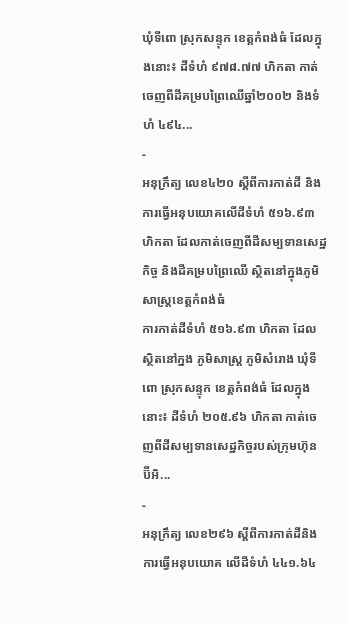ឃុំទីពោ ស្រុកសន្ទុក ខេត្តកំពង់ធំ ដែលក្នុងនោះ៖ ដីទំហំ ៩៧៨.៧៧ ហិកតា កាត់ចេញពីដីគម្របព្រៃឈើឆ្នាំ២០០២ និងទំហំ ៤៩៤...
-
អនុក្រឹត្យ លេខ៤២០ ស្ដីពីការកាត់ដី និងការធ្វើអនុបយោគលើដីទំហំ ៥១៦.៩៣ ហិកតា ដែលកាត់ចេញពីដីសម្បទានសេដ្ឋកិច្ច និងដីគម្របព្រៃឈើ ស្ថិតនៅក្នុងភូមិសាស្រ្តខេត្តកំពង់ធំ
ការកាត់ដីទំហំ ៥១៦.៩៣ ហិកតា ដែលស្ថិតនៅក្នង ភូមិសាស្រ្ត ភូមិសំរោង ឃុំទីពោ ស្រុកសន្ទុក ខេត្តកំពង់ធំ ដែលក្នុងនោះ៖ ដីទំហំ ២០៥.៩៦ ហិកតា កាត់ចេញពីដីសម្បទានសេដ្ឋកិច្ចរបស់ក្រុមហ៊ុន ប៊ីអិ...
-
អនុក្រឹត្យ លេខ២៩៦ ស្ដីពីការកាត់ដីនិងការធ្វើអនុបយោគ លើដីទំហំ ៤៤១.៦៤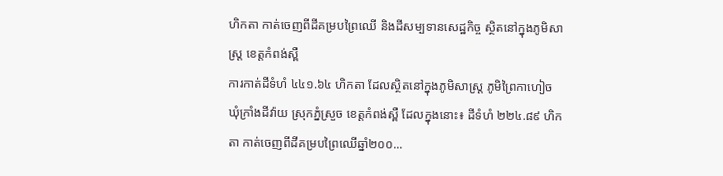ហិកតា កាត់ចេញពីដីគម្របព្រៃឈើ និងដីសម្បទានសេដ្ឋកិច្ច ស្ថិតនៅក្នុងភូមិសាស្រ្ត ខេត្តកំពង់ស្ពឺ
ការកាត់ដីទំហំ ៤៤១.៦៤ ហិកតា ដែលស្ថិតនៅក្នុងភូមិសាស្រ្ត ភូមិព្រៃកាហៀច ឃុំក្រាំងដីវ៉ាយ ស្រុកភ្នំស្រួច ខេត្តកំពង់ស្ពឺ ដែលក្នុងនោះ៖ ដីទំហំ ២២៤.៨៩ ហិកតា កាត់ចេញពីដីគម្របព្រៃឈើឆ្នាំ២០០...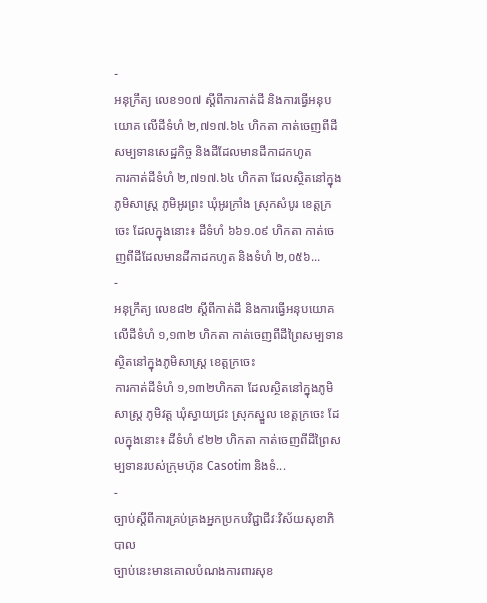-
អនុក្រឹត្យ លេខ១០៧ ស្ដីពីការកាត់ដី និងការធ្វើអនុបយោគ លើដីទំហំ ២,៧១៧.៦៤ ហិកតា កាត់ចេញពីដីសម្បទានសេដ្ឋកិច្ច និងដីដែលមានដីកាដកហូត
ការកាត់ដីទំហំ ២,៧១៧.៦៤ ហិកតា ដែលស្ថិតនៅក្នុងភូមិសាស្រ្ត ភូមិអូរព្រះ ឃុំអូរក្រាំង ស្រុកសំបូរ ខេត្តក្រចេះ ដែលក្នុងនោះ៖ ដីទំហំ ៦៦១.០៩ ហិកតា កាត់ចេញពីដីដែលមានដីកាដកហូត និងទំហំ ២,០៥៦...
-
អនុក្រឹត្យ លេខ៨២ ស្ដីពីកាត់ដី និងការធ្វើអនុបយោគ លើដីទំហំ ១,១៣២ ហិកតា កាត់ចេញពីដីព្រៃសម្បទាន ស្ថិតនៅក្នុងភូមិសាស្រ្ត ខេត្តក្រចេះ
ការកាត់ដីទំហំ ១,១៣២ហិកតា ដែលស្ថិតនៅក្នុងភូមិសាស្រ្ត ភូមិវត្ត ឃុំស្វាយជ្រះ ស្រុកស្នួល ខេត្តក្រចេះ ដែលក្នុងនោះ៖ ដីទំហំ ៩២២ ហិកតា កាត់ចេញពីដីព្រៃសម្បទានរបស់ក្រុមហ៊ុន Casotim និងទំ...
-
ច្បាប់ស្តីពីការគ្រប់គ្រងអ្នកប្រកបវិជ្ជាជីវៈវិស័យសុខាភិបាល
ច្បាប់នេះមានគោលបំណងការពារសុខ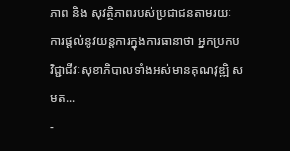ភាព និង សុវត្ថិភាពរបស់ប្រជាជនតាមរយៈ ការផ្តល់នូវយន្តការក្នុងការធានាថា អ្នកប្រកបវិជ្ជាជីវៈសុខាភិបាលទាំងអស់មានគុណវុឌ្ឍិ សមត...
-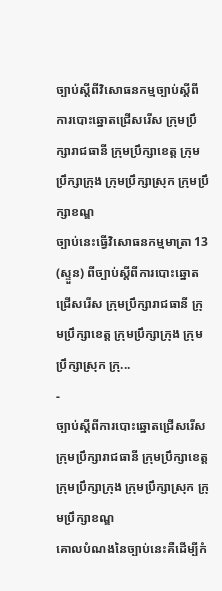ច្បាប់ស្តីពីវិសោធនកម្មច្បាប់ស្តីពីការបោះឆ្នោតជ្រើសរើស ក្រុមប្រឹក្សារាជធានី ក្រុមប្រឹក្សាខេត្ត ក្រុមប្រឹក្សាក្រុង ក្រុមប្រឹក្សាស្រុក ក្រុមប្រឹក្សាខណ្ឌ
ច្បាប់នេះធ្វើវិសោធនកម្មមាត្រា 13 (ស្ទួន) ពីច្បាប់ស្តីពីការបោះឆ្នោតជ្រើសរើស ក្រុមប្រឹក្សារាជធានី ក្រុមប្រឹក្សាខេត្ត ក្រុមប្រឹក្សាក្រុង ក្រុមប្រឹក្សាស្រុក ក្រុ...
-
ច្បាប់ស្តីពីការបោះឆ្នោតជ្រើសរើសក្រុមប្រឹក្សារាជធានី ក្រុមប្រឹក្សាខេត្ត ក្រុមប្រឹក្សាក្រុង ក្រុមប្រឹក្សាស្រុក ក្រុមប្រឹក្សាខណ្ឌ
គោលបំណងនៃច្បាប់នេះគឺដើម្បីកំ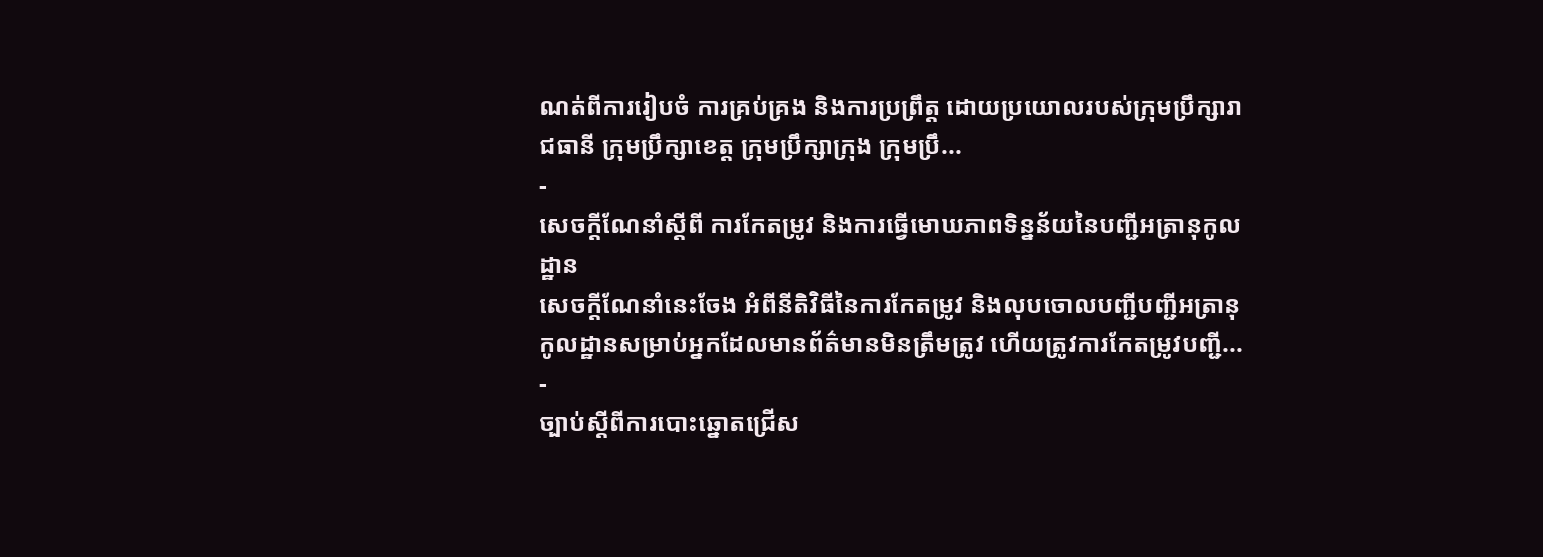ណត់ពីការរៀបចំ ការគ្រប់គ្រង និងការប្រព្រឹត្ត ដោយប្រយោលរបស់ក្រុមប្រឹក្សារាជធានី ក្រុមប្រឹក្សាខេត្ត ក្រុមប្រឹក្សាក្រុង ក្រុមប្រឹ...
-
សេចក្តីណែនាំស្តីពី ការកែតម្រូវ និងការធ្វើមោឃភាពទិន្នន័យនៃបញ្ជីអត្រានុកូលដ្ឋាន
សេចក្តីណែនាំនេះចែង អំពីនីតិវិធីនៃការកែតម្រូវ និងលុបចោលបញ្ជីបញ្ជីអត្រានុកូលដ្ឋានសម្រាប់អ្នកដែលមានព័ត៌មានមិនត្រឹមត្រូវ ហើយត្រូវការកែតម្រូវបញ្ជី...
-
ច្បាប់ស្តីពីការបោះឆ្នោតជ្រើស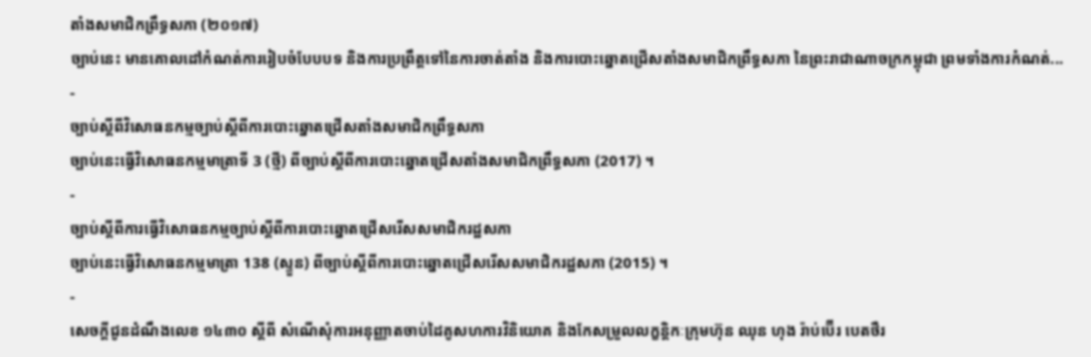តាំងសមាជិកព្រឹទ្ធសភា (២០១៧)
ច្បាប់នេះ មានគោលដៅកំណត់ការរៀបចំបែបបទ និងការប្រព្រឹត្តទៅនៃការចាត់តាំង និងការបោះឆ្នោតជ្រើសតាំងសមាជិកព្រឹទ្ធសភា នៃព្រះរាជាណាចក្រកម្ពុជា ព្រមទាំងការកំណត់...
-
ច្បាប់ស្តីពីវិសោធនកម្មច្បាប់ស្តីពីការបោះឆ្នោតជ្រើសតាំងសមាជិកព្រឹទ្ធសភា
ច្បាប់នេះធ្វើវិសោធនកម្មមាត្រាទី 3 (ថ្មី) ពីច្បាប់ស្តីពីការបោះឆ្នោតជ្រើសតាំងសមាជិកព្រឹទ្ធសភា (2017) ។
-
ច្បាប់ស្តីពីការធ្វើវិសោធនកម្មច្បាប់ស្តីពីការបោះឆ្នោតជ្រើសរើសសមាជិករដ្ឋសភា
ច្បាប់នេះធ្វើវិសោធនកម្មមាត្រា 138 (ស្ទួន) ពីច្បាប់ស្តីពីការបោះឆ្នោតជ្រើសរើសសមាជិករដ្ឋសភា (2015) ។
-
សេចក្តីជូនដំណឹងលេខ ១៤៣០ ស្តីពី សំណើសុំការអនុញ្ញាតចាប់ដៃគូសហការវិនិយោគ និងកែសម្រួលលក្ខន្តិកៈក្រុមហ៊ុន ឈុន ហុង រ៉ាប់ប៊ើរ បេតថឺរ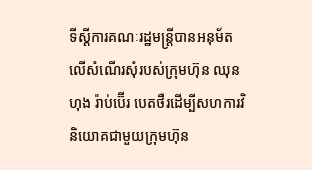ទីស្ដីការគណៈរដ្ឋមន្ដ្រីបានអនុម័តលើសំណើរសុំរបស់ក្រុមហ៊ុន ឈុន ហុង រ៉ាប់ប៊ើរ បេតថឺរដើម្បីសហការវិនិយោគជាមួយក្រុមហ៊ុន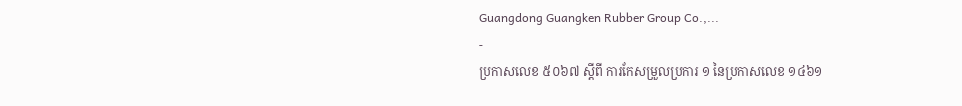Guangdong Guangken Rubber Group Co.,...
-
ប្រកាសលេខ ៥០៦៧ ស្តីពី ការកែសម្រួលប្រការ ១ នៃប្រកាសលេខ ១៤៦១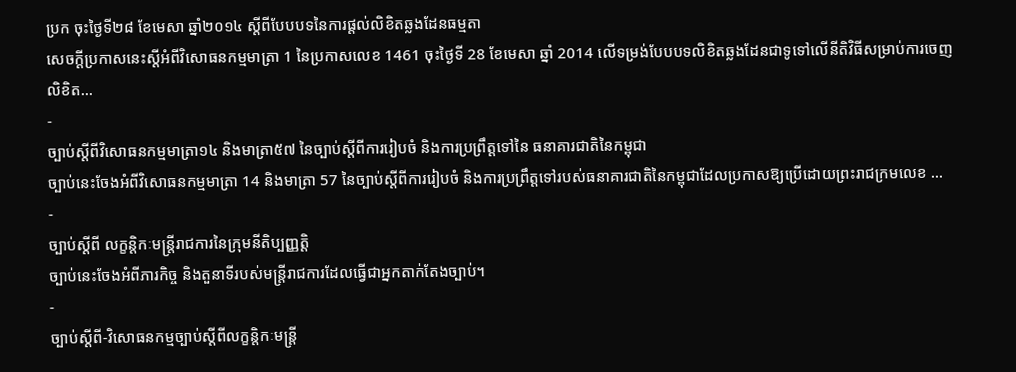ប្រក ចុះថ្ងៃទី២៨ ខែមេសា ឆ្នាំ២០១៤ ស្តីពីបែបបទនៃការផ្តល់លិខិតឆ្លងដែនធម្មតា
សេចក្តីប្រកាសនេះស្តីអំពីវិសោធនកម្មមាត្រា 1 នៃប្រកាសលេខ 1461 ចុះថ្ងៃទី 28 ខែមេសា ឆ្នាំ 2014 លើទម្រង់បែបបទលិខិតឆ្លងដែនជាទូទៅលើនីតិវិធីសម្រាប់ការចេញលិខិត...
-
ច្បាប់ស្តីពីវិសោធនកម្មមាត្រា១៤ និងមាត្រា៥៧ នៃច្បាប់ស្តីពីការរៀបចំ និងការប្រព្រឹត្តទៅនៃ ធនាគារជាតិនៃកម្ពុជា
ច្បាប់នេះចែងអំពីវិសោធនកម្មមាត្រា 14 និងមាត្រា 57 នៃច្បាប់ស្តីពីការរៀបចំ និងការប្រព្រឹត្តទៅរបស់ធនាគារជាតិនៃកម្ពុជាដែលប្រកាសឱ្យប្រើដោយព្រះរាជក្រមលេខ ...
-
ច្បាប់ស្តីពី លក្ខន្តិកៈមន្រ្តីរាជការនៃក្រុមនីតិប្បញ្ញត្តិ
ច្បាប់នេះចែងអំពីភារកិច្ច និងតួនាទីរបស់មន្រ្តីរាជការដែលធ្វើជាអ្នកតាក់តែងច្បាប់។
-
ច្បាប់ស្ដីពី-វិសោធនកម្មច្បាប់ស្ដីពីលក្ខន្តិកៈមន្រ្ដី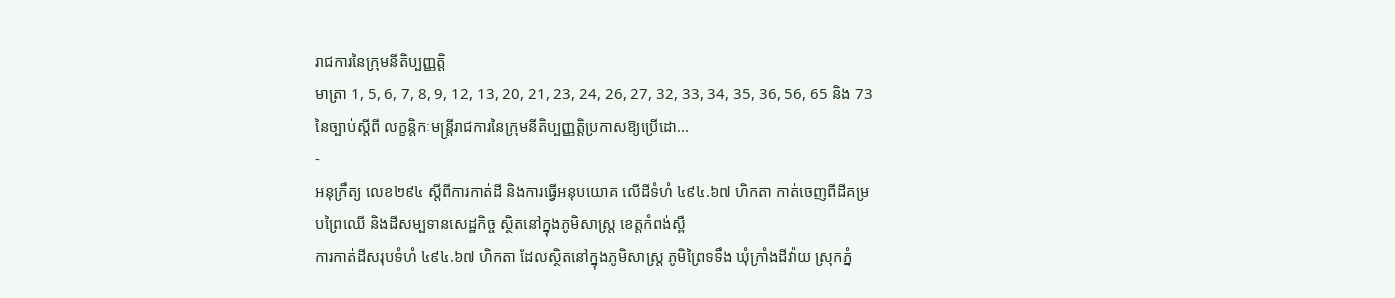រាជការនៃក្រុមនីតិប្បញ្ញត្តិ
មាត្រា 1, 5, 6, 7, 8, 9, 12, 13, 20, 21, 23, 24, 26, 27, 32, 33, 34, 35, 36, 56, 65 និង 73 នៃច្បាប់ស្តីពី លក្ខន្តិកៈមន្រ្តីរាជការនៃក្រុមនីតិប្បញ្ញត្តិប្រកាសឱ្យប្រើដោ...
-
អនុក្រឹត្យ លេខ២៩៤ ស្ដីពីការកាត់ដី និងការធ្វើអនុបយោគ លើដីទំហំ ៤៩៤.៦៧ ហិកតា កាត់ចេញពីដីគម្របព្រៃឈើ និងដីសម្បទានសេដ្ឋកិច្ច ស្ថិតនៅក្នុងភូមិសាស្រ្ត ខេត្តកំពង់ស្ពឺ
ការកាត់ដីសរុបទំហំ ៤៩៤.៦៧ ហិកតា ដែលស្ថិតនៅក្នុងភូមិសាស្រ្ត ភូមិព្រៃទទឹង ឃុំក្រាំងដីវ៉ាយ ស្រុកភ្នំ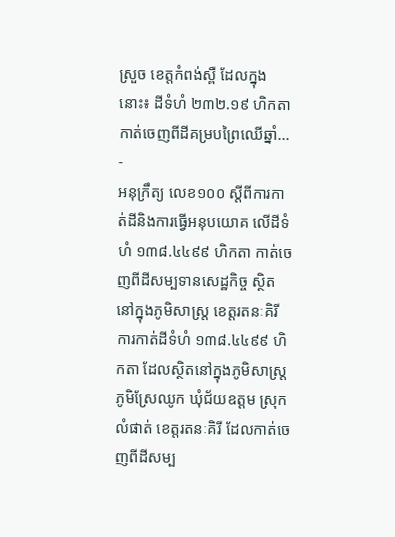ស្រួច ខេត្តកំពង់ស្ពឺ ដែលក្នុងនោះ៖ ដីទំហំ ២៣២.១៩ ហិកតា កាត់ចេញពីដីគម្របព្រៃឈើឆ្នាំ...
-
អនុក្រឹត្យ លេខ១០០ ស្ដីពីការកាត់ដីនិងការធ្វើអនុបយោគ លើដីទំហំ ១៣៨.៤៤៩៩ ហិកតា កាត់ចេញពីដីសម្បទានសេដ្ឋកិច្ច ស្ថិតនៅក្នុងភូមិសាស្រ្ត ខេត្តរតនៈគិរី
ការកាត់ដីទំហំ ១៣៨.៤៤៩៩ ហិកតា ដែលស្ថិតនៅក្នុងភូមិសាស្រ្ត ភូមិស្រែឈូក ឃុំជ័យឧត្ដម ស្រុកលំផាត់ ខេត្តរតនៈគិរី ដែលកាត់ចេញពីដីសម្ប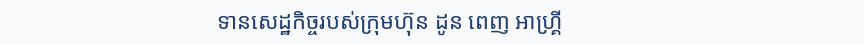ទានសេដ្ឋកិច្ចរបស់ក្រុមហ៊ុន ដូន ពេញ អាហ្រ្គី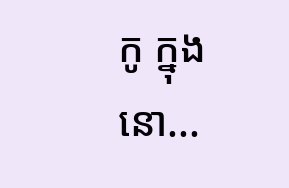កូ ក្នុងនោ...